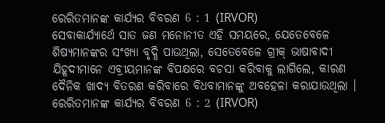ରେରିତମାନଙ୍କ କାର୍ଯ୍ୟର ବିବରଣ 6 : 1 (IRVOR)
ସେବାକାର୍ଯ୍ୟାର୍ଥେ ସାତ ଜଣ ମନୋନୀତ ଏହି ସମୟରେ, ଯେତେବେଳେ ଶିଷ୍ୟମାନଙ୍କର ସଂଖ୍ୟା ବୃଦ୍ଧି ପାଉଥିଲା, ସେତେବେଳେ ଗ୍ରୀକ୍ ଭାଷାବାଦୀ ଯିହୂଦୀମାନେ ଏବ୍ରୀୟମାନଙ୍କ ବିପକ୍ଷରେ ବଚସା କରିବାକୁ ଲାଗିଲେ, କାରଣ ଦୈନିକ ଖାଦ୍ୟ ବିତରଣ କରିବାରେ ବିଧବାମାନଙ୍କୁ ଅବହେଳା କରାଯାଉଥିଲା ।
ରେରିତମାନଙ୍କ କାର୍ଯ୍ୟର ବିବରଣ 6 : 2 (IRVOR)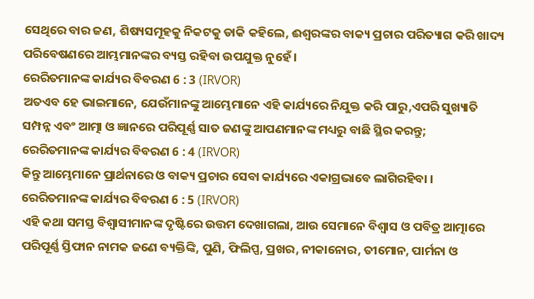ସେଥିରେ ବାର ଜଣ, ଶିଷ୍ୟସମୂହକୁ ନିକଟକୁ ଡାକି କହିଲେ, ଈଶ୍ୱରଙ୍କର ବାକ୍ୟ ପ୍ରଚାର ପରିତ୍ୟାଗ କରି ଖାଦ୍ୟ ପରିବେଷଣରେ ଆମ୍ଭମାନଙ୍କର ବ୍ୟସ୍ତ ରହିବା ଉପଯୁକ୍ତ ନୁହେଁ ।
ରେରିତମାନଙ୍କ କାର୍ଯ୍ୟର ବିବରଣ 6 : 3 (IRVOR)
ଅତଏବ ହେ ଭାଇମାନେ, ଯେଉଁମାନଙ୍କୁ ଆମ୍ଭେମାନେ ଏହି କାର୍ଯ୍ୟରେ ନିଯୁକ୍ତ କରି ପାରୁ,ଏପରି ସୁଖ୍ୟାତି ସମ୍ପନ୍ନ ଏବଂ ଆତ୍ମା ଓ ଜ୍ଞାନରେ ପରିପୂର୍ଣ୍ଣ ସାତ ଜଣଙ୍କୁ ଆପଣମାନଙ୍କ ମଧ୍ୟରୁ ବାଛି ସ୍ଥିର କରନ୍ତୁ;
ରେରିତମାନଙ୍କ କାର୍ଯ୍ୟର ବିବରଣ 6 : 4 (IRVOR)
କିନ୍ତୁ ଆମ୍ଭେମାନେ ପ୍ରାର୍ଥନାରେ ଓ ବାକ୍ୟ ପ୍ରଚାର ସେବା କାର୍ଯ୍ୟରେ ଏକାଗ୍ରଭାବେ ଲାଗିରହିବା ।
ରେରିତମାନଙ୍କ କାର୍ଯ୍ୟର ବିବରଣ 6 : 5 (IRVOR)
ଏହି କଥା ସମସ୍ତ ବିଶ୍ୱାସୀମାନଙ୍କ ଦୃଷ୍ଟିରେ ଉତ୍ତମ ଦେଖାଗଲା, ଆଉ ସେମାନେ ବିଶ୍ୱାସ ଓ ପବିତ୍ର ଆତ୍ମାରେ ପରିପୂର୍ଣ୍ଣ ସ୍ତିଫାନ ନାମକ ଜଣେ ବ୍ୟକ୍ତିଙ୍କି, ପୁଣି, ଫିଲିପ୍ପ, ପ୍ରଖର, ନୀକାନୋର, ତୀମୋନ, ପାର୍ମନା ଓ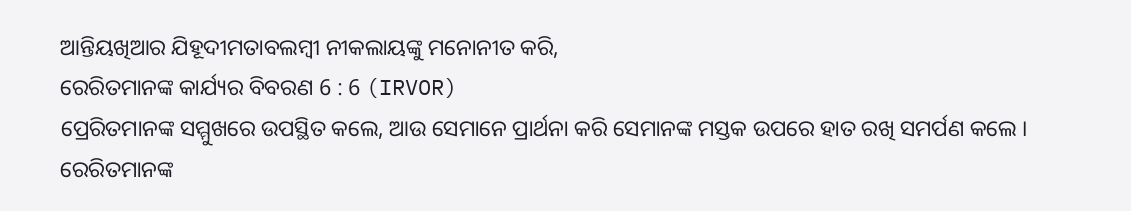ଆନ୍ତିୟଖିଆର ଯିହୂଦୀମତାବଲମ୍ବୀ ନୀକଲାୟଙ୍କୁ ମନୋନୀତ କରି,
ରେରିତମାନଙ୍କ କାର୍ଯ୍ୟର ବିବରଣ 6 : 6 (IRVOR)
ପ୍ରେରିତମାନଙ୍କ ସମ୍ମୁଖରେ ଉପସ୍ଥିତ କଲେ, ଆଉ ସେମାନେ ପ୍ରାର୍ଥନା କରି ସେମାନଙ୍କ ମସ୍ତକ ଉପରେ ହାତ ରଖି ସମର୍ପଣ କଲେ ।
ରେରିତମାନଙ୍କ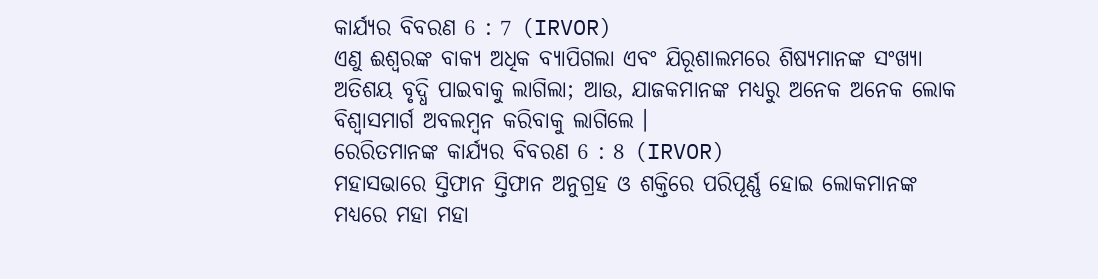କାର୍ଯ୍ୟର ବିବରଣ 6 : 7 (IRVOR)
ଏଣୁ ଈଶ୍ୱରଙ୍କ ବାକ୍ୟ ଅଧିକ ବ୍ୟାପିଗଲା ଏବଂ ଯିରୂଶାଲମରେ ଶିଷ୍ୟମାନଙ୍କ ସଂଖ୍ୟା ଅତିଶୟ ବୃଦ୍ଧି ପାଇବାକୁ ଲାଗିଲା; ଆଉ, ଯାଜକମାନଙ୍କ ମଧ୍ୟରୁ ଅନେକ ଅନେକ ଲୋକ ବିଶ୍ୱାସମାର୍ଗ ଅବଲମ୍ବନ କରିବାକୁ ଲାଗିଲେ ।
ରେରିତମାନଙ୍କ କାର୍ଯ୍ୟର ବିବରଣ 6 : 8 (IRVOR)
ମହାସଭାରେ ସ୍ତିଫାନ ସ୍ତିଫାନ ଅନୁଗ୍ରହ ଓ ଶକ୍ତିରେ ପରିପୂର୍ଣ୍ଣ ହୋଇ ଲୋକମାନଙ୍କ ମଧ୍ୟରେ ମହା ମହା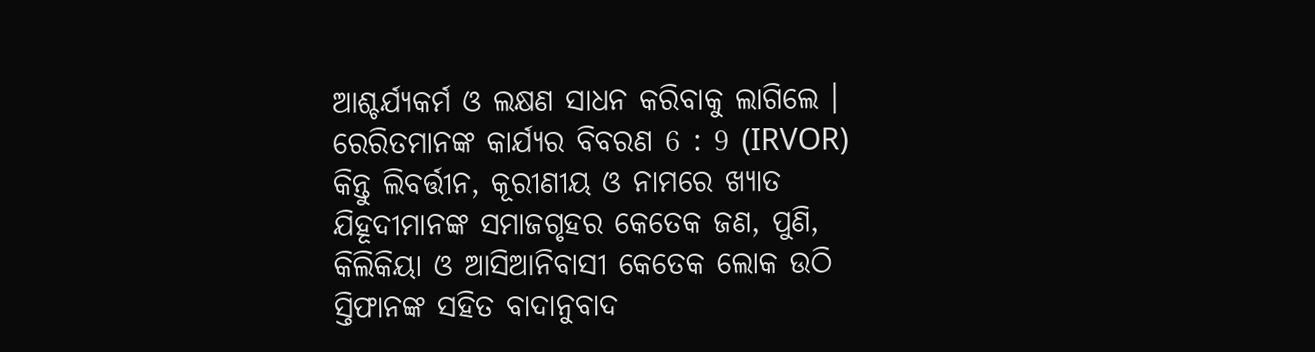ଆଶ୍ଚର୍ଯ୍ୟକର୍ମ ଓ ଲକ୍ଷଣ ସାଧନ କରିବାକୁ ଲାଗିଲେ ।
ରେରିତମାନଙ୍କ କାର୍ଯ୍ୟର ବିବରଣ 6 : 9 (IRVOR)
କିନ୍ତୁ ଲିବର୍ତ୍ତୀନ, କୂରୀଣୀୟ ଓ ନାମରେ ଖ୍ୟାତ ଯିହୂଦୀମାନଙ୍କ ସମାଜଗୃହର କେତେକ ଜଣ, ପୁଣି, କିଲିକିୟା ଓ ଆସିଆନିବାସୀ କେତେକ ଲୋକ ଉଠି ସ୍ତିଫାନଙ୍କ ସହିତ ବାଦାନୁବାଦ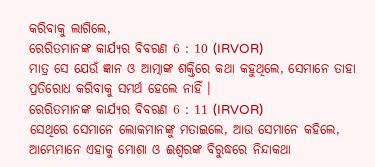କରିବାକୁ ଲାଗିଲେ,
ରେରିତମାନଙ୍କ କାର୍ଯ୍ୟର ବିବରଣ 6 : 10 (IRVOR)
ମାତ୍ର ସେ ଯେଉଁ ଜ୍ଞାନ ଓ ଆତ୍ମାଙ୍କ ଶକ୍ତିରେ କଥା କହୁଥିଲେ, ସେମାନେ ତାହା ପ୍ରତିରୋଧ କରିବାକୁ ସମର୍ଥ ହେଲେ ନାହିଁ ।
ରେରିତମାନଙ୍କ କାର୍ଯ୍ୟର ବିବରଣ 6 : 11 (IRVOR)
ସେଥିରେ ସେମାନେ ଲୋକମାନଙ୍କୁ ମତାଇଲେ, ଆଉ ସେମାନେ କହିଲେ, ଆମ୍ଭେମାନେ ଏହାକୁ ମୋଶା ଓ ଈଶ୍ୱରଙ୍କ ବିରୁଦ୍ଧରେ ନିନ୍ଦାକଥା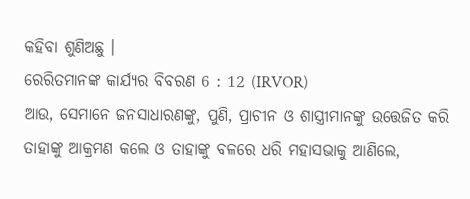କହିବା ଶୁଣିଅଛୁ ।
ରେରିତମାନଙ୍କ କାର୍ଯ୍ୟର ବିବରଣ 6 : 12 (IRVOR)
ଆଉ, ସେମାନେ ଜନସାଧାରଣଙ୍କୁ, ପୁଣି, ପ୍ରାଚୀନ ଓ ଶାସ୍ତ୍ରୀମାନଙ୍କୁ ଉତ୍ତେଜିତ କରି ତାହାଙ୍କୁ ଆକ୍ରମଣ କଲେ ଓ ତାହାଙ୍କୁ ବଳରେ ଧରି ମହାସଭାକୁ ଆଣିଲେ,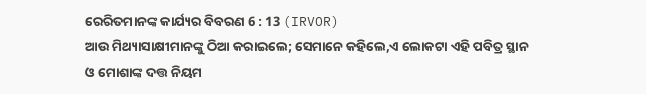ରେରିତମାନଙ୍କ କାର୍ଯ୍ୟର ବିବରଣ 6 : 13 (IRVOR)
ଆଉ ମିଥ୍ୟାସାକ୍ଷୀମାନଙ୍କୁ ଠିଆ କରାଇଲେ; ସେମାନେ କହିଲେ,ଏ ଲୋକଟା ଏହି ପବିତ୍ର ସ୍ଥାନ ଓ ମୋଶାଙ୍କ ଦତ୍ତ ନିୟମ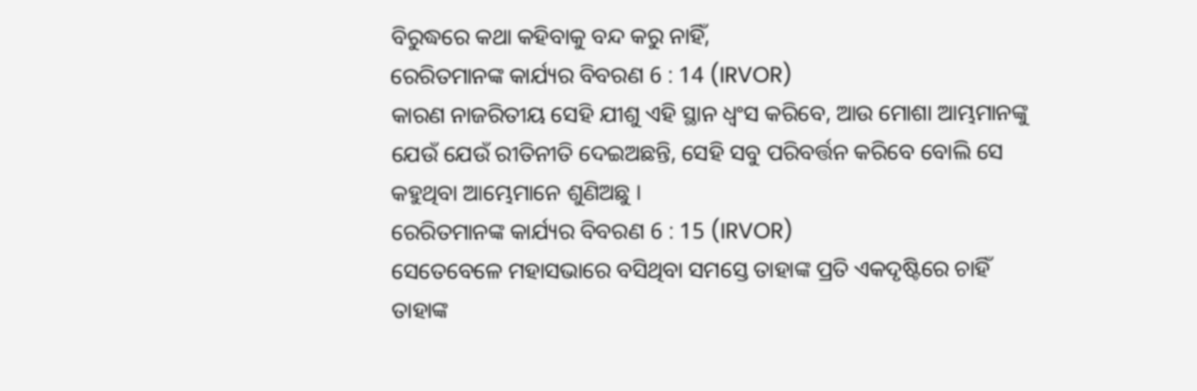ବିରୁଦ୍ଧରେ କଥା କହିବାକୁ ବନ୍ଦ କରୁ ନାହିଁ,
ରେରିତମାନଙ୍କ କାର୍ଯ୍ୟର ବିବରଣ 6 : 14 (IRVOR)
କାରଣ ନାଜରିତୀୟ ସେହି ଯୀଶୁ ଏହି ସ୍ଥାନ ଧ୍ୱଂସ କରିବେ, ଆଉ ମୋଶା ଆମ୍ଭମାନଙ୍କୁ ଯେଉଁ ଯେଉଁ ରୀତିନୀତି ଦେଇଅଛନ୍ତି, ସେହି ସବୁ ପରିବର୍ତ୍ତନ କରିବେ ବୋଲି ସେ କହୁଥିବା ଆମ୍ଭେମାନେ ଶୁଣିଅଛୁ ।
ରେରିତମାନଙ୍କ କାର୍ଯ୍ୟର ବିବରଣ 6 : 15 (IRVOR)
ସେତେବେଳେ ମହାସଭାରେ ବସିଥିବା ସମସ୍ତେ ତାହାଙ୍କ ପ୍ରତି ଏକଦୃଷ୍ଟିରେ ଚାହିଁ ତାହାଙ୍କ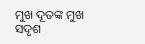ମୁଖ ଦୂତଙ୍କ ମୁଖ ସଦୃଶ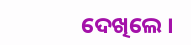ଦେଖିଲେ ।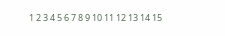1 2 3 4 5 6 7 8 9 10 11 12 13 14 15